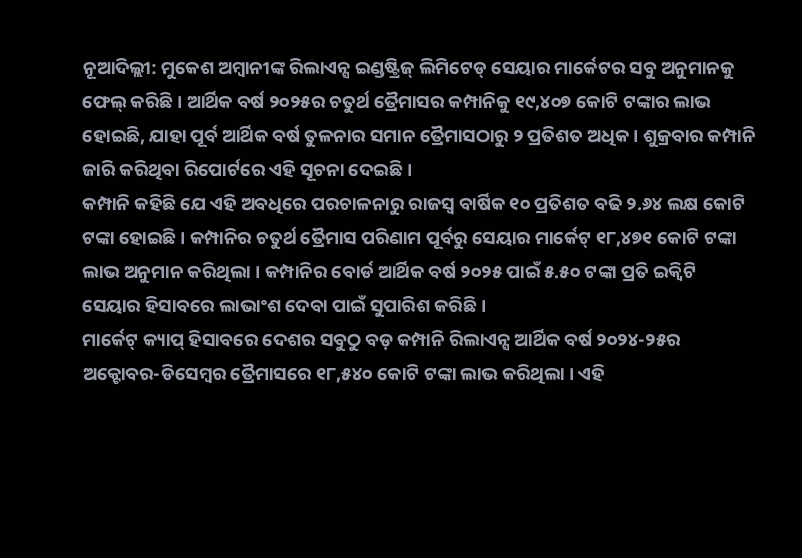ନୂଆଦିଲ୍ଲୀ: ମୁକେଶ ଅମ୍ୱାନୀଙ୍କ ରିଲାଏନ୍ସ ଇଣ୍ଡଷ୍ଟ୍ରିଜ୍ ଲିମିଟେଡ୍ ସେୟାର ମାର୍କେଟର ସବୁ ଅନୁମାନକୁ ଫେଲ୍ କରିଛି । ଆର୍ଥିକ ବର୍ଷ ୨୦୨୫ର ଚତୁର୍ଥ ତ୍ରୈମାସର କମ୍ପାନିକୁ ୧୯,୪୦୭ କୋଟି ଟଙ୍କାର ଲାଭ ହୋଇଛି, ଯାହା ପୂର୍ବ ଆର୍ଥିକ ବର୍ଷ ତୁଳନାର ସମାନ ତ୍ରୈମାସଠାରୁ ୨ ପ୍ରତିଶତ ଅଧିକ । ଶୁକ୍ରବାର କମ୍ପାନି ଜାରି କରିଥିବା ରିପୋର୍ଟରେ ଏହି ସୂଚନା ଦେଇଛି ।
କମ୍ପାନି କହିଛି ଯେ ଏହି ଅବଧିରେ ପରଚାଳନାରୁ ରାଜସ୍ୱ ବାର୍ଷିକ ୧୦ ପ୍ରତିଶତ ବଢି ୨.୬୪ ଲକ୍ଷ କୋଟି ଟଙ୍କା ହୋଇଛି । କମ୍ପାନିର ଚତୁର୍ଥ ତ୍ରୈମାସ ପରିଣାମ ପୂର୍ବରୁ ସେୟାର ମାର୍କେଟ୍ ୧୮,୪୭୧ କୋଟି ଟଙ୍କା ଲାଭ ଅନୁମାନ କରିଥିଲା । କମ୍ପାନିର ବୋର୍ଡ ଆର୍ଥିକ ବର୍ଷ ୨୦୨୫ ପାଇଁ ୫.୫୦ ଟଙ୍କା ପ୍ରତି ଇକ୍ୱିଟି ସେୟାର ହିସାବରେ ଲାଭାଂଶ ଦେବା ପାଇଁ ସୁପାରିଶ କରିଛି ।
ମାର୍କେଟ୍ କ୍ୟାପ୍ ହିସାବରେ ଦେଶର ସବୁଠୁ ବଡ଼ କମ୍ପାନି ରିଲାଏନ୍ସ ଆର୍ଥିକ ବର୍ଷ ୨୦୨୪-୨୫ର ଅକ୍ଟୋବର-ଡିସେମ୍ୱର ତ୍ରୈମାସରେ ୧୮,୫୪୦ କୋଟି ଟଙ୍କା ଲାଭ କରିଥିଲା । ଏହି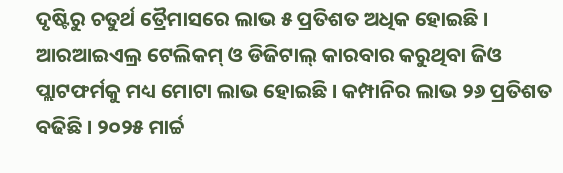ଦୃଷ୍ଟିରୁ ଚତୁର୍ଥ ତ୍ରୈମାସରେ ଲାଭ ୫ ପ୍ରତିଶତ ଅଧିକ ହୋଇଛି । ଆରଆଇଏଲ୍ର ଟେଲିକମ୍ ଓ ଡିଜିଟାଲ୍ କାରବାର କରୁଥିବା ଜିଓ ପ୍ଲାଟଫର୍ମକୁ ମଧ୍ୟ ମୋଟା ଲାଭ ହୋଇଛି । କମ୍ପାନିର ଲାଭ ୨୬ ପ୍ରତିଶତ ବଢିଛି । ୨୦୨୫ ମାର୍ଚ୍ଚ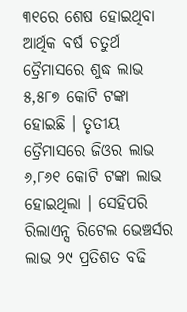୩୧ରେ ଶେଷ ହୋଇଥିବା ଆର୍ଥିକ ବର୍ଷ ଚତୁର୍ଥ ତ୍ରୈମାସରେ ଶୁଦ୍ଧ ଲାଭ ୫,୫୮୭ କୋଟି ଟଙ୍କା ହୋଇଛି । ତୃତୀୟ ତ୍ରୈମାସରେ ଜିଓର ଲାଭ ୬,୮୬୧ କୋଟି ଟଙ୍କା ଲାଭ ହୋଇଥିଲା । ସେହିପରି ରିଲାଏନ୍ସ ରିଟେଲ ଭେଞ୍ଚର୍ସର ଲାଭ ୨୯ ପ୍ରତିଶତ ବଢି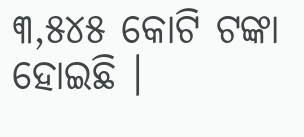୩,୫୪୫ କୋଟି ଟଙ୍କା ହୋଇଛି ।